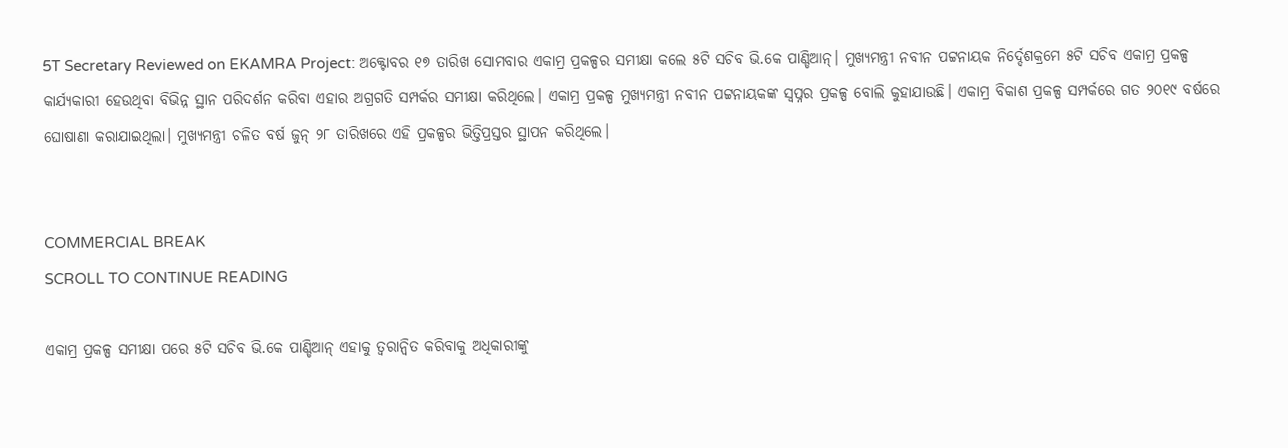5T Secretary Reviewed on EKAMRA Project: ଅକ୍ଟୋବର ୧୭ ତାରିଖ ସୋମବାର ଏକାମ୍ର ପ୍ରକଳ୍ପର ସମୀକ୍ଷା କଲେ ୫ଟି ସଚିବ ଭି.କେ ପାଣ୍ଡିଆନ୍। ମୁଖ୍ୟମନ୍ତ୍ରୀ ନବୀନ ପଟ୍ଟନାୟକ ନିର୍ଦ୍ଦେଶକ୍ରମେ ୫ଟି ସଚିବ ଏକାମ୍ର ପ୍ରକଳ୍ପ କାର୍ଯ୍ୟକାରୀ ହେଉଥିବା ବିଭିନ୍ନ ସ୍ଥାନ ପରିଦର୍ଶନ କରିବା ଏହାର ଅଗ୍ରଗତି ସମ୍ପର୍କର ସମୀକ୍ଷା କରିଥିଲେ। ଏକାମ୍ର ପ୍ରକଳ୍ପ ମୁଖ୍ୟମନ୍ତ୍ରୀ ନବୀନ ପଟ୍ଟନାୟକଙ୍କ ସ୍ୱପ୍ନର ପ୍ରକଳ୍ପ ବୋଲି କୁହାଯାଉଛି। ଏକାମ୍ର ବିକାଶ ପ୍ରକଳ୍ପ ସମ୍ପର୍କରେ ଗତ ୨୦୧୯ ବର୍ଷରେ ଘୋଷାଣା କରାଯାଇଥିଲା। ମୁଖ୍ୟମନ୍ତ୍ରୀ ଚଳିତ ବର୍ଷ ଜୁନ୍ ୨୮ ତାରିଖରେ ଏହି ପ୍ରକଳ୍ପର ଭିତ୍ତିପ୍ରସ୍ତର ସ୍ଥାପନ କରିଥିଲେ।


COMMERCIAL BREAK
SCROLL TO CONTINUE READING

ଏକାମ୍ର ପ୍ରକଳ୍ପ ସମୀକ୍ଷା ପରେ ୫ଟି ସଚିବ ଭି.କେ ପାଣ୍ଡିଆନ୍ ଏହାକୁ ତ୍ୱରାନ୍ୱିତ କରିବାକୁ ଅଧିକାରୀଙ୍କୁ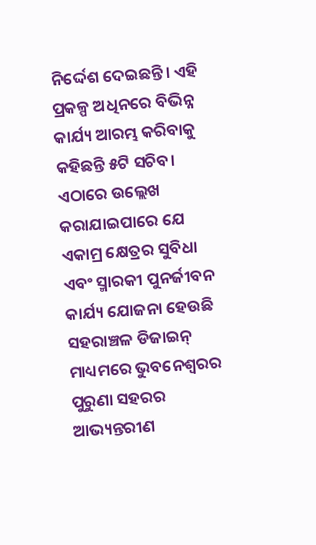ନିର୍ଦ୍ଦେଶ ଦେଇଛନ୍ତି। ଏହି ପ୍ରକଳ୍ପ ଅଧିନରେ ବିଭିନ୍ନ କାର୍ଯ୍ୟ ଆରମ୍ଭ କରିବାକୁ କହିଛନ୍ତି ୫ଟି ସଚିବ। ଏଠାରେ ଉଲ୍ଲେଖ କରାଯାଇପାରେ ଯେ ଏକାମ୍ର କ୍ଷେତ୍ରର ସୁବିଧା ଏବଂ ସ୍ମାରକୀ ପୁନର୍ଜୀବନ କାର୍ଯ୍ୟ ଯୋଜନା ହେଉଛି ସହରାଞ୍ଚଳ ଡିଜାଇନ୍ ମାଧ୍ୟମରେ ଭୁବନେଶ୍ୱରର ପୁରୁଣା ସହରର ଆଭ୍ୟନ୍ତରୀଣ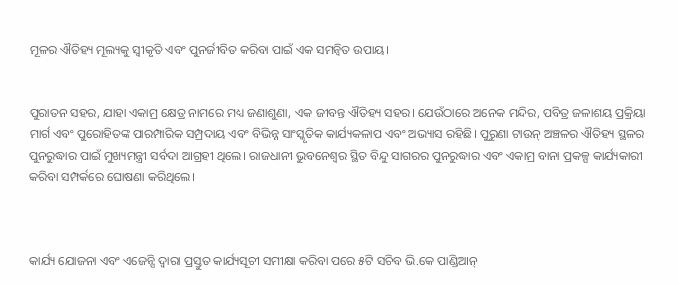ମୂଳର ଐତିହ୍ୟ ମୂଲ୍ୟକୁ ସ୍ୱୀକୃତି ଏବଂ ପୁନର୍ଜୀବିତ କରିବା ପାଇଁ ଏକ ସମନ୍ୱିତ ଉପାୟ।


ପୁରାତନ ସହର, ଯାହା ଏକାମ୍ର କ୍ଷେତ୍ର ନାମରେ ମଧ୍ୟ ଜଣାଶୁଣା, ଏକ ଜୀବନ୍ତ ଐତିହ୍ୟ ସହର। ଯେଉଁଠାରେ ଅନେକ ମନ୍ଦିର, ପବିତ୍ର ଜଳାଶୟ ପ୍ରକ୍ରିୟା ମାର୍ଗ ଏବଂ ପୁରୋହିତଙ୍କ ପାରମ୍ପାରିକ ସମ୍ପ୍ରଦାୟ ଏବଂ ବିଭିନ୍ନ ସାଂସ୍କୃତିକ କାର୍ଯ୍ୟକଳାପ ଏବଂ ଅଭ୍ୟାସ ରହିଛି। ପୁରୁଣା ଟାଉନ୍ ଅଞ୍ଚଳର ଐତିହ୍ୟ ସ୍ଥଳର ପୁନରୁଦ୍ଧାର ପାଇଁ ମୁଖ୍ୟମନ୍ତ୍ରୀ ସର୍ବଦା ଆଗ୍ରହୀ ଥିଲେ। ରାଜଧାନୀ ଭୁବନେଶ୍ୱର ସ୍ଥିତ ବିନ୍ଦୁ ସାଗରର ପୁନରୁଦ୍ଧାର ଏବଂ ଏକାମ୍ର ବାନା ପ୍ରକଳ୍ପ କାର୍ଯ୍ୟକାରୀ କରିବା ସମ୍ପର୍କରେ ଘୋଷଣା କରିଥିଲେ।



କାର୍ଯ୍ୟ ଯୋଜନା ଏବଂ ଏଜେନ୍ସି ଦ୍ୱାରା ପ୍ରସ୍ତୁତ କାର୍ଯ୍ୟସୂଚୀ ସମୀକ୍ଷା କରିବା ପରେ ୫ଟି ସଚିବ ଭି.କେ ପାଣ୍ଡିଆନ୍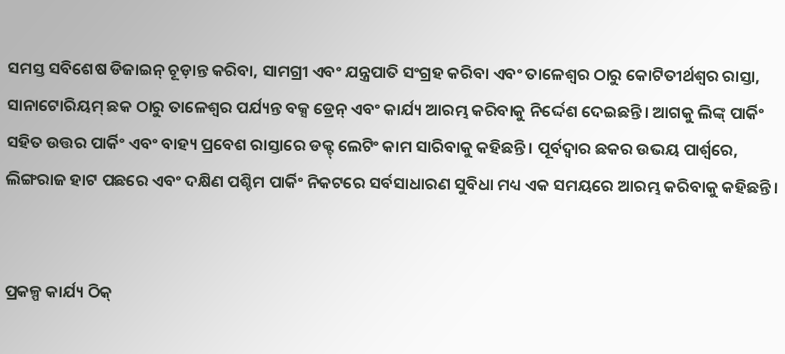ସମସ୍ତ ସବିଶେଷ ଡିଜାଇନ୍ ଚୂଡ଼ାନ୍ତ କରିବା, ସାମଗ୍ରୀ ଏବଂ ଯନ୍ତ୍ରପାତି ସଂଗ୍ରହ କରିବା ଏବଂ ତାଳେଶ୍ୱର ଠାରୁ କୋଟିତୀର୍ଥଶ୍ୱର ରାସ୍ତା, ସାନାଟୋରିୟମ୍ ଛକ ଠାରୁ ତାଳେଶ୍ୱର ପର୍ଯ୍ୟନ୍ତ ବକ୍ସ ଡ୍ରେନ୍ ଏବଂ କାର୍ଯ୍ୟ ଆରମ୍ଭ କରିବାକୁ ନିର୍ଦ୍ଦେଶ ଦେଇଛନ୍ତି। ଆଗକୁ ଲିଙ୍କ୍ ପାର୍କିଂ ସହିତ ଉତ୍ତର ପାର୍କିଂ ଏବଂ ବାହ୍ୟ ପ୍ରବେଶ ରାସ୍ତାରେ ଡକ୍ଟ୍ ଲେଟିଂ କାମ ସାରିବାକୁ କହିଛନ୍ତି। ପୂର୍ବଦ୍ୱାର ଛକର ଉଭୟ ପାର୍ଶ୍ୱରେ, ଲିଙ୍ଗରାଜ ହାଟ ପଛରେ ଏବଂ ଦକ୍ଷିଣ ପଶ୍ଚିମ ପାର୍କିଂ ନିକଟରେ ସର୍ବସାଧାରଣ ସୁବିଧା ମଧ୍ୟ ଏକ ସମୟରେ ଆରମ୍ଭ କରିବାକୁ କହିଛନ୍ତି।


ପ୍ରକଳ୍ପ କାର୍ଯ୍ୟ ଠିକ୍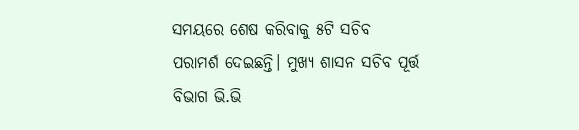ସମୟରେ ଶେଷ କରିବାକୁ ୫ଟି ସଚିବ ପରାମର୍ଶ ଦେଇଛନ୍ତି। ମୁଖ୍ୟ ଶାସନ ସଚିବ ପୂର୍ତ୍ତ ବିଭାଗ ଭି.ଭି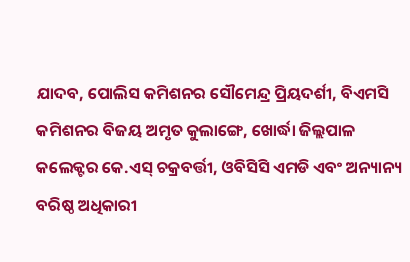ଯାଦବ, ପୋଲିସ କମିଶନର ସୌମେନ୍ଦ୍ର ପ୍ରିୟଦର୍ଶୀ, ବିଏମସି କମିଶନର ବିଜୟ ଅମୃତ କୁଲାଙ୍ଗେ, ଖୋର୍ଦ୍ଧା ଜିଲ୍ଲପାଳ କଲେକ୍ଟର କେ.ଏସ୍ ଚକ୍ରବର୍ତ୍ତୀ, ଓବିସିସି ଏମଡି ଏବଂ ଅନ୍ୟାନ୍ୟ ବରିଷ୍ଠ ଅଧିକାରୀ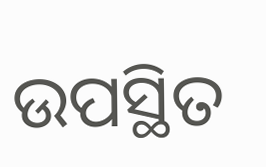ଉପସ୍ଥିତ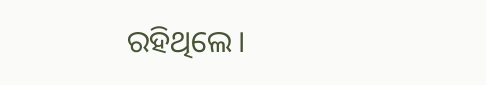ରହିଥିଲେ।